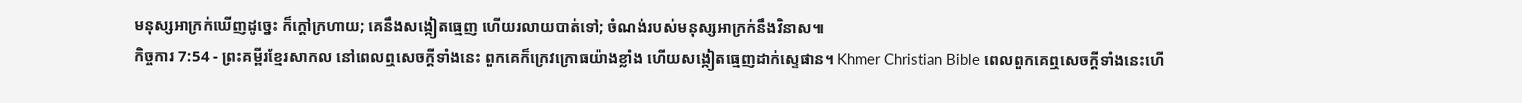មនុស្សអាក្រក់ឃើញដូច្នេះ ក៏ក្ដៅក្រហាយ; គេនឹងសង្កៀតធ្មេញ ហើយរលាយបាត់ទៅ; ចំណង់របស់មនុស្សអាក្រក់នឹងវិនាស៕
កិច្ចការ 7:54 - ព្រះគម្ពីរខ្មែរសាកល នៅពេលឮសេចក្ដីទាំងនេះ ពួកគេក៏ក្រេវក្រោធយ៉ាងខ្លាំង ហើយសង្កៀតធ្មេញដាក់ស្ទេផាន។ Khmer Christian Bible ពេលពួកគេឮសេចក្ដីទាំងនេះហើ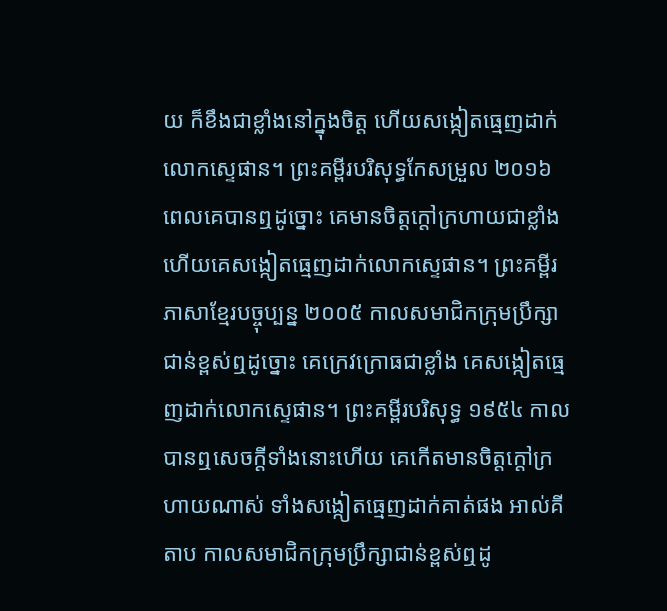យ ក៏ខឹងជាខ្លាំងនៅក្នុងចិត្ដ ហើយសង្កៀតធ្មេញដាក់លោកស្ទេផាន។ ព្រះគម្ពីរបរិសុទ្ធកែសម្រួល ២០១៦ ពេលគេបានឮដូច្នោះ គេមានចិត្តក្តៅក្រហាយជាខ្លាំង ហើយគេសង្កៀតធ្មេញដាក់លោកស្ទេផាន។ ព្រះគម្ពីរភាសាខ្មែរបច្ចុប្បន្ន ២០០៥ កាលសមាជិកក្រុមប្រឹក្សាជាន់ខ្ពស់ឮដូច្នោះ គេក្រេវក្រោធជាខ្លាំង គេសង្កៀតធ្មេញដាក់លោកស្ទេផាន។ ព្រះគម្ពីរបរិសុទ្ធ ១៩៥៤ កាលបានឮសេចក្ដីទាំងនោះហើយ គេកើតមានចិត្តក្តៅក្រហាយណាស់ ទាំងសង្កៀតធ្មេញដាក់គាត់ផង អាល់គីតាប កាលសមាជិកក្រុមប្រឹក្សាជាន់ខ្ពស់ឮដូ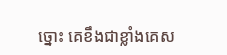ច្នោះ គេខឹងជាខ្លាំងគេស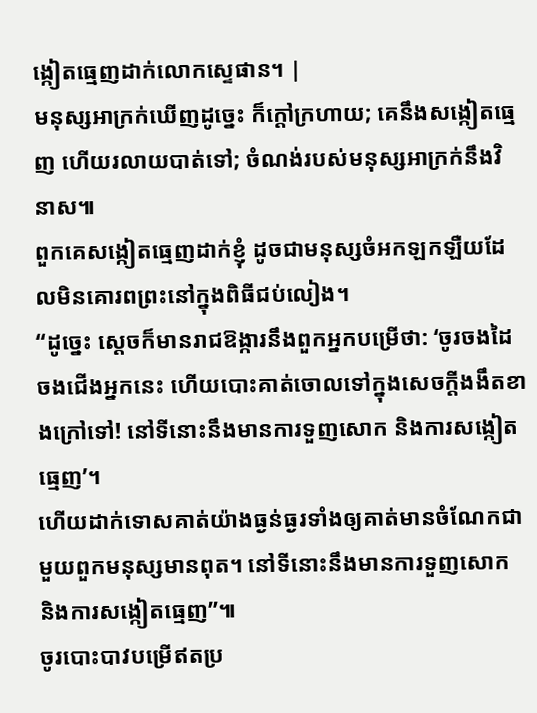ង្កៀតធ្មេញដាក់លោកស្ទេផាន។ |
មនុស្សអាក្រក់ឃើញដូច្នេះ ក៏ក្ដៅក្រហាយ; គេនឹងសង្កៀតធ្មេញ ហើយរលាយបាត់ទៅ; ចំណង់របស់មនុស្សអាក្រក់នឹងវិនាស៕
ពួកគេសង្កៀតធ្មេញដាក់ខ្ញុំ ដូចជាមនុស្សចំអកឡកឡឺយដែលមិនគោរពព្រះនៅក្នុងពិធីជប់លៀង។
“ដូច្នេះ ស្ដេចក៏មានរាជឱង្ការនឹងពួកអ្នកបម្រើថា: ‘ចូរចងដៃចងជើងអ្នកនេះ ហើយបោះគាត់ចោលទៅក្នុងសេចក្ដីងងឹតខាងក្រៅទៅ! នៅទីនោះនឹងមានការទួញសោក និងការសង្កៀតធ្មេញ’។
ហើយដាក់ទោសគាត់យ៉ាងធ្ងន់ធ្ងរទាំងឲ្យគាត់មានចំណែកជាមួយពួកមនុស្សមានពុត។ នៅទីនោះនឹងមានការទួញសោក និងការសង្កៀតធ្មេញ”៕
ចូរបោះបាវបម្រើឥតប្រ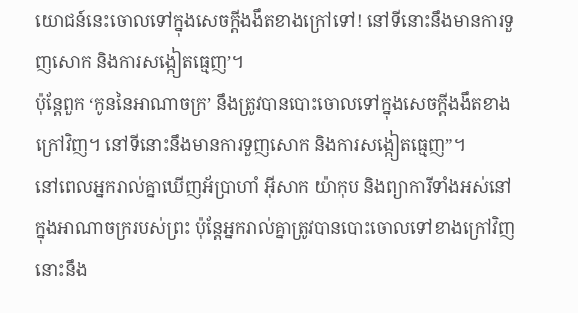យោជន៍នេះចោលទៅក្នុងសេចក្ដីងងឹតខាងក្រៅទៅ! នៅទីនោះនឹងមានការទួញសោក និងការសង្កៀតធ្មេញ’។
ប៉ុន្តែពួក ‘កូននៃអាណាចក្រ’ នឹងត្រូវបានបោះចោលទៅក្នុងសេចក្ដីងងឹតខាងក្រៅវិញ។ នៅទីនោះនឹងមានការទួញសោក និងការសង្កៀតធ្មេញ”។
នៅពេលអ្នករាល់គ្នាឃើញអ័ប្រាហាំ អ៊ីសាក យ៉ាកុប និងព្យាការីទាំងអស់នៅក្នុងអាណាចក្ររបស់ព្រះ ប៉ុន្តែអ្នករាល់គ្នាត្រូវបានបោះចោលទៅខាងក្រៅវិញនោះនឹង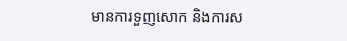មានការទួញសោក និងការស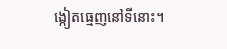ង្កៀតធ្មេញនៅទីនោះ។